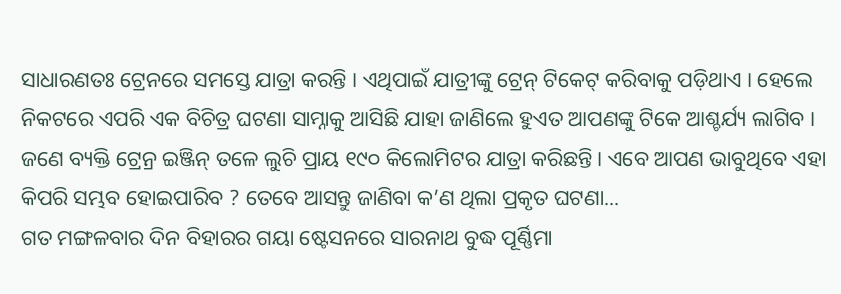ସାଧାରଣତଃ ଟ୍ରେନରେ ସମସ୍ତେ ଯାତ୍ରା କରନ୍ତି । ଏଥିପାଇଁ ଯାତ୍ରୀଙ୍କୁ ଟ୍ରେନ୍ ଟିକେଟ୍ କରିବାକୁ ପଡ଼ିଥାଏ । ହେଲେ ନିକଟରେ ଏପରି ଏକ ବିଚିତ୍ର ଘଟଣା ସାମ୍ନାକୁ ଆସିଛି ଯାହା ଜାଣିଲେ ହୁଏତ ଆପଣଙ୍କୁ ଟିକେ ଆଶ୍ଚର୍ଯ୍ୟ ଲାଗିବ । ଜଣେ ବ୍ୟକ୍ତି ଟ୍ରେନ୍ର ଇଞ୍ଜିନ୍ ତଳେ ଲୁଚି ପ୍ରାୟ ୧୯୦ କିଲୋମିଟର ଯାତ୍ରା କରିଛନ୍ତି । ଏବେ ଆପଣ ଭାବୁଥିବେ ଏହା କିପରି ସମ୍ଭବ ହୋଇପାରିବ ? ତେବେ ଆସନ୍ତୁ ଜାଣିବା କ’ଣ ଥିଲା ପ୍ରକୃତ ଘଟଣା...
ଗତ ମଙ୍ଗଳବାର ଦିନ ବିହାରର ଗୟା ଷ୍ଟେସନରେ ସାରନାଥ ବୁଦ୍ଧ ପୂର୍ଣ୍ଣିମା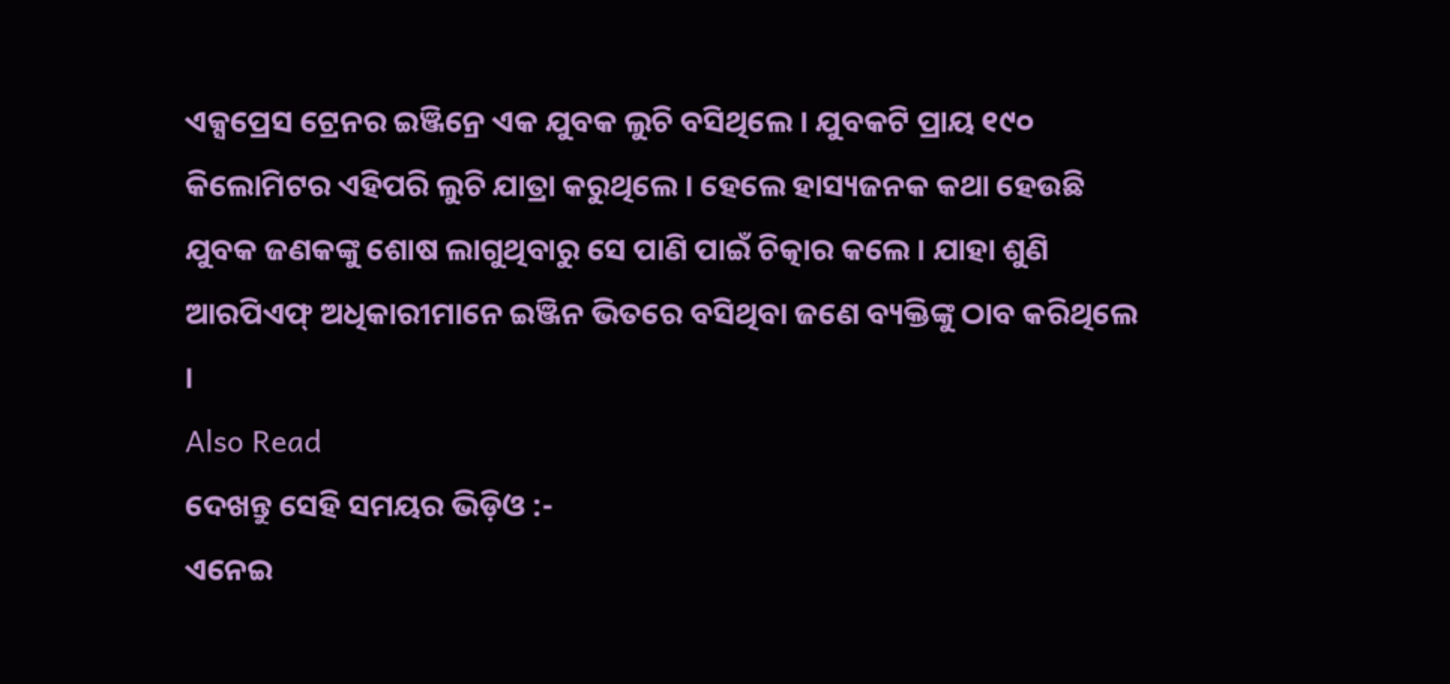ଏକ୍ସପ୍ରେସ ଟ୍ରେନର ଇଞ୍ଜିନ୍ରେ ଏକ ଯୁବକ ଲୁଚି ବସିଥିଲେ । ଯୁବକଟି ପ୍ରାୟ ୧୯୦ କିଲୋମିଟର ଏହିପରି ଲୁଚି ଯାତ୍ରା କରୁଥିଲେ । ହେଲେ ହାସ୍ୟଜନକ କଥା ହେଉଛି ଯୁବକ ଜଣକଙ୍କୁ ଶୋଷ ଲାଗୁଥିବାରୁ ସେ ପାଣି ପାଇଁ ଚିତ୍କାର କଲେ । ଯାହା ଶୁଣି ଆରପିଏଫ୍ ଅଧିକାରୀମାନେ ଇଞ୍ଜିନ ଭିତରେ ବସିଥିବା ଜଣେ ବ୍ୟକ୍ତିଙ୍କୁ ଠାବ କରିଥିଲେ ।
Also Read
ଦେଖନ୍ତୁ ସେହି ସମୟର ଭିଡ଼ିଓ :-
ଏନେଇ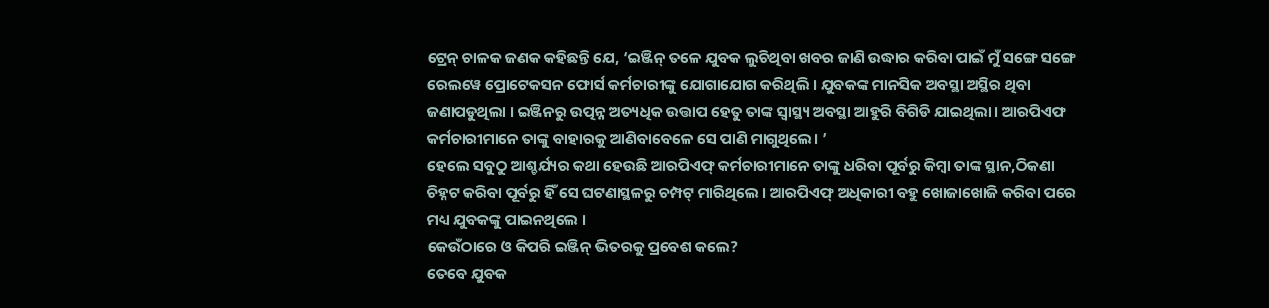ଟ୍ରେନ୍ ଚାଳକ ଜଣକ କହିଛନ୍ତି ଯେ, ‘ଇଞ୍ଜିନ୍ ତଳେ ଯୁବକ ଲୁଚିଥିବା ଖବର ଜାଣି ଉଦ୍ଧାର କରିବା ପାଇଁ ମୁଁ ସଙ୍ଗେ ସଙ୍ଗେ ରେଲୱେ ପ୍ରୋଟେକସନ ଫୋର୍ସ କର୍ମଚାରୀଙ୍କୁ ଯୋଗାଯୋଗ କରିଥିଲି । ଯୁବକଙ୍କ ମାନସିକ ଅବସ୍ଥା ଅସ୍ଥିର ଥିବା ଜଣାପଡୁଥିଲା । ଇଞ୍ଜିନରୁ ଉତ୍ପନ୍ନ ଅତ୍ୟଧିକ ଉତ୍ତାପ ହେତୁ ତାଙ୍କ ସ୍ୱାସ୍ଥ୍ୟ ଅବସ୍ଥା ଆହୁରି ବିଗିଡି ଯାଇଥିଲା। ଆରପିଏଫ କର୍ମଚାରୀମାନେ ତାଙ୍କୁ ବାହାରକୁ ଆଣିବାବେଳେ ସେ ପାଣି ମାଗୁଥିଲେ। ’
ହେଲେ ସବୁଠୁ ଆଶ୍ଚର୍ଯ୍ୟର କଥା ହେଉଛି ଆରପିଏଫ୍ କର୍ମଚାରୀମାନେ ତାଙ୍କୁ ଧରିବା ପୂର୍ବରୁ କିମ୍ବା ତାଙ୍କ ସ୍ଥାନ,ଠିକଣା ଚିହ୍ନଟ କରିବା ପୂର୍ବରୁ ହିଁ ସେ ଘଟଣାସ୍ଥଳରୁ ଚମ୍ପଟ୍ ମାରିଥିଲେ । ଆରପିଏଫ୍ ଅଧିକାରୀ ବହୁ ଖୋଜାଖୋଜି କରିବା ପରେ ମଧ୍ୟ ଯୁବକଙ୍କୁ ପାଇନଥିଲେ ।
କେଉଁଠାରେ ଓ କିପରି ଇଞ୍ଜିନ୍ ଭିତରକୁ ପ୍ରବେଶ କଲେ?
ତେବେ ଯୁବକ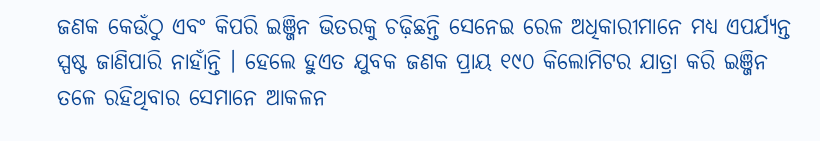ଜଣକ କେଉଁଠୁ ଏବଂ କିପରି ଇଞ୍ଜିନ ଭିତରକୁ ଚଢ଼ିଛନ୍ତି ସେନେଇ ରେଳ ଅଧିକାରୀମାନେ ମଧ୍ୟ ଏପର୍ଯ୍ୟନ୍ତ ସ୍ପଷ୍ଟ ଜାଣିପାରି ନାହାଁନ୍ତି । ହେଲେ ହୁଏତ ଯୁବକ ଜଣକ ପ୍ରାୟ ୧୯୦ କିଲୋମିଟର ଯାତ୍ରା କରି ଇଞ୍ଜିନ ତଳେ ରହିଥିବାର ସେମାନେ ଆକଳନ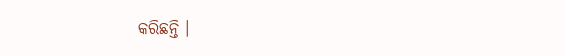କରିଛନ୍ତି ।